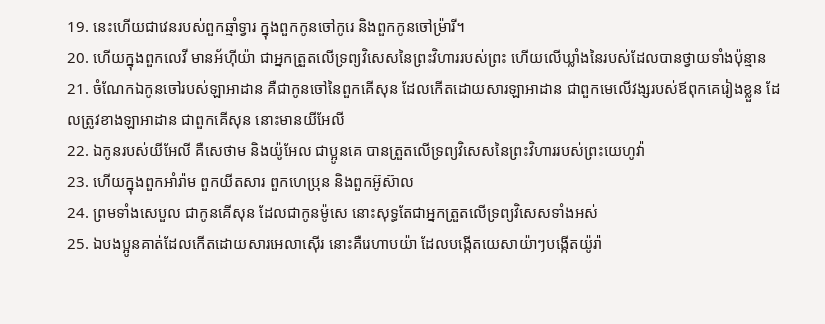19. នេះហើយជាវេនរបស់ពួកឆ្មាំទ្វារ ក្នុងពួកកូនចៅកូរេ និងពួកកូនចៅម្រ៉ារី។
20. ហើយក្នុងពួកលេវី មានអ័ហ៊ីយ៉ា ជាអ្នកត្រួតលើទ្រព្យវិសេសនៃព្រះវិហាររបស់ព្រះ ហើយលើឃ្លាំងនៃរបស់ដែលបានថ្វាយទាំងប៉ុន្មាន
21. ចំណែកឯកូនចៅរបស់ឡាអាដាន គឺជាកូនចៅនៃពួកគើសុន ដែលកើតដោយសារឡាអាដាន ជាពួកមេលើវង្សរបស់ឪពុកគេរៀងខ្លួន ដែលត្រូវខាងឡាអាដាន ជាពួកគើសុន នោះមានយីអែលី
22. ឯកូនរបស់យីអែលី គឺសេថាម និងយ៉ូអែល ជាប្អូនគេ បានត្រួតលើទ្រព្យវិសេសនៃព្រះវិហាររបស់ព្រះយេហូវ៉ា
23. ហើយក្នុងពួកអាំរ៉ាម ពួកយីតសារ ពួកហេប្រុន និងពួកអ៊ូស៊ាល
24. ព្រមទាំងសេបួល ជាកូនគើសុន ដែលជាកូនម៉ូសេ នោះសុទ្ធតែជាអ្នកត្រួតលើទ្រព្យវិសេសទាំងអស់
25. ឯបងប្អូនគាត់ដែលកើតដោយសារអេលាស៊ើរ នោះគឺរេហាបយ៉ា ដែលបង្កើតយេសាយ៉ាៗបង្កើតយ៉ូរ៉ា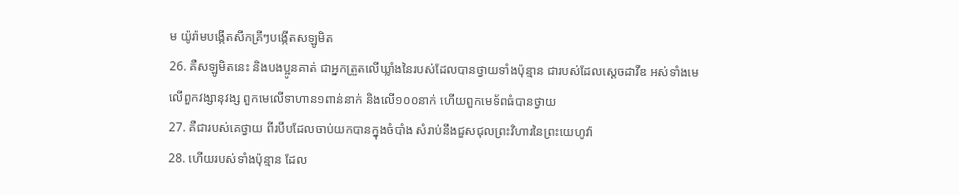ម យ៉ូរ៉ាមបង្កើតសីកគ្រីៗបង្កើតសឡូមិត
26. គឺសឡូមិតនេះ និងបងប្អូនគាត់ ជាអ្នកត្រួតលើឃ្លាំងនៃរបស់ដែលបានថ្វាយទាំងប៉ុន្មាន ជារបស់ដែលស្តេចដាវីឌ អស់ទាំងមេលើពួកវង្សានុវង្ស ពួកមេលើទាហាន១ពាន់នាក់ និងលើ១០០នាក់ ហើយពួកមេទ័ពធំបានថ្វាយ
27. គឺជារបស់គេថ្វាយ ពីរបឹបដែលចាប់យកបានក្នុងចំបាំង សំរាប់នឹងជួសជុលព្រះវិហារនៃព្រះយេហូវ៉ា
28. ហើយរបស់ទាំងប៉ុន្មាន ដែល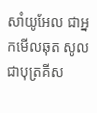សាំយូអែល ជាអ្នកមើលឆុត សូល ជាបុត្រគីស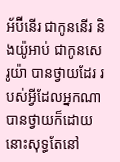អ័ប៊ីនើរ ជាកូននើរ និងយ៉ូអាប់ ជាកូនសេរូយ៉ា បានថ្វាយដែរ របស់អ្វីដែលអ្នកណាបានថ្វាយក៏ដោយ នោះសុទ្ធតែនៅ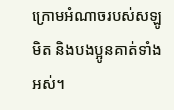ក្រោមអំណាចរបស់សឡូមិត និងបងប្អូនគាត់ទាំងអស់។